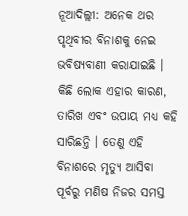ନୂଆଦିଲ୍ଲୀ: ଅନେକ ଥର ପୃଥିବୀର ବିନାଶକୁ ନେଇ ଭବିଷ୍ୟବାଣୀ କରାଯାଇଛି । କିଛି ଲୋକ ଏହାର କାରଣ, ତାରିଖ ଏବଂ ଉପାୟ ମଧ୍ୟ କହି ସାରିଛନ୍ତି । ତେଣୁ ଏହି ବିନାଶରେ ମୃତ୍ୟୁ ଆସିବା ପୂର୍ବରୁ ମଣିଷ ନିଜର ସମସ୍ତ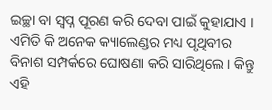ଇଚ୍ଛା ବା ସ୍ୱପ୍ନ ପୂରଣ କରି ଦେବା ପାଇଁ କୁହାଯାଏ । ଏମିତି କି ଅନେକ କ୍ୟାଲେଣ୍ଡର ମଧ୍ୟ ପୃଥିବୀର ବିନାଶ ସମ୍ପର୍କରେ ଘୋଷଣା କରି ସାରିଥିଲେ । କିନ୍ତୁ ଏହି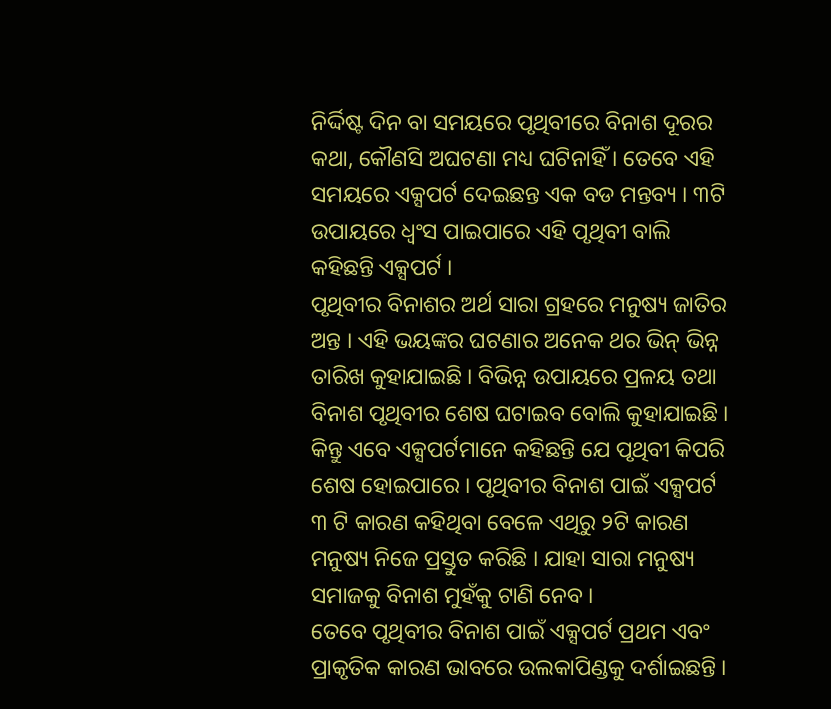ନିର୍ଦ୍ଦିଷ୍ଟ ଦିନ ବା ସମୟରେ ପୃଥିବୀରେ ବିନାଶ ଦୂରର କଥା, କୌଣସି ଅଘଟଣା ମଧ୍ୟ ଘଟିନାହିଁ । ତେବେ ଏହି ସମୟରେ ଏକ୍ସପର୍ଟ ଦେଇଛନ୍ତ ଏକ ବଡ ମନ୍ତବ୍ୟ । ୩ଟି ଉପାୟରେ ଧ୍ୱଂସ ପାଇପାରେ ଏହି ପୃଥିବୀ ବାଲି କହିଛନ୍ତି ଏକ୍ସପର୍ଟ ।
ପୃଥିବୀର ବିନାଶର ଅର୍ଥ ସାରା ଗ୍ରହରେ ମନୁଷ୍ୟ ଜାତିର ଅନ୍ତ । ଏହି ଭୟଙ୍କର ଘଟଣାର ଅନେକ ଥର ଭିନ୍ ଭିନ୍ନ ତାରିଖ କୁହାଯାଇଛି । ବିଭିନ୍ନ ଉପାୟରେ ପ୍ରଳୟ ତଥା ବିନାଶ ପୃଥିବୀର ଶେଷ ଘଟାଇବ ବୋଲି କୁହାଯାଇଛି । କିନ୍ତୁ ଏବେ ଏକ୍ସପର୍ଟମାନେ କହିଛନ୍ତି ଯେ ପୃଥିବୀ କିପରି ଶେଷ ହୋଇପାରେ । ପୃଥିବୀର ବିନାଶ ପାଇଁ ଏକ୍ସପର୍ଟ ୩ ଟି କାରଣ କହିଥିବା ବେଳେ ଏଥିରୁ ୨ଟି କାରଣ ମନୁଷ୍ୟ ନିଜେ ପ୍ରସ୍ତୁତ କରିଛି । ଯାହା ସାରା ମନୁଷ୍ୟ ସମାଜକୁ ବିନାଶ ମୁହଁକୁ ଟାଣି ନେବ ।
ତେବେ ପୃଥିବୀର ବିନାଶ ପାଇଁ ଏକ୍ସପର୍ଟ ପ୍ରଥମ ଏବଂ ପ୍ରାକୃତିକ କାରଣ ଭାବରେ ଉଲକାପିଣ୍ଡକୁ ଦର୍ଶାଇଛନ୍ତି ।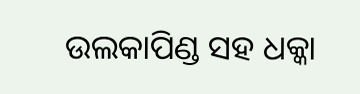ଉଲକାପିଣ୍ଡ ସହ ଧକ୍କା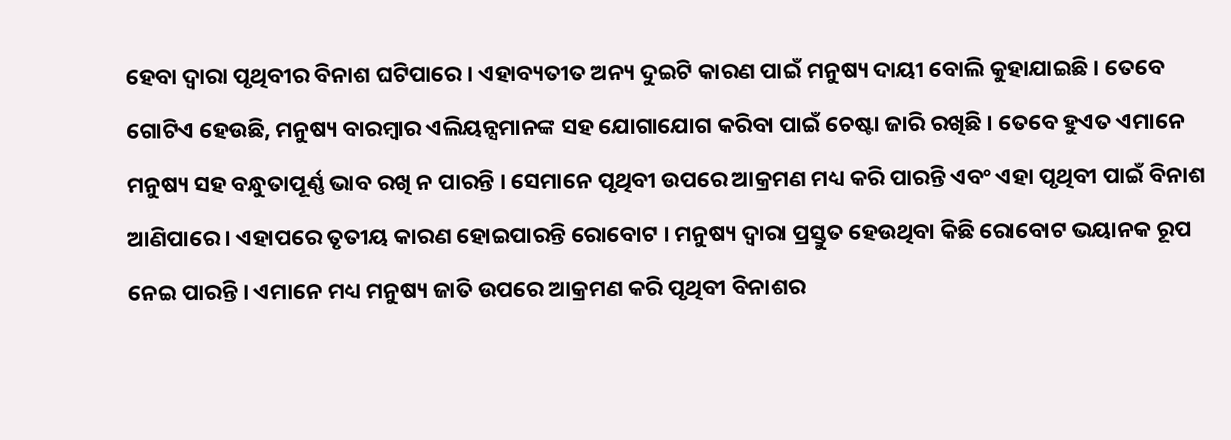ହେବା ଦ୍ୱାରା ପୃଥିବୀର ବିନାଶ ଘଟିପାରେ । ଏହାବ୍ୟତୀତ ଅନ୍ୟ ଦୁଇଟି କାରଣ ପାଇଁ ମନୁଷ୍ୟ ଦାୟୀ ବୋଲି କୁହାଯାଇଛି । ତେବେ ଗୋଟିଏ ହେଉଛି, ମନୁଷ୍ୟ ବାରମ୍ବାର ଏଲିୟନ୍ସମାନଙ୍କ ସହ ଯୋଗାଯୋଗ କରିବା ପାଇଁ ଚେଷ୍ଟା ଜାରି ରଖିଛି । ତେବେ ହୁଏତ ଏମାନେ ମନୁଷ୍ୟ ସହ ବନ୍ଧୁତାପୂର୍ଣ୍ଣ ଭାବ ରଖି ନ ପାରନ୍ତି । ସେମାନେ ପୃଥିବୀ ଉପରେ ଆକ୍ରମଣ ମଧ୍ୟ କରି ପାରନ୍ତି ଏବଂ ଏହା ପୃଥିବୀ ପାଇଁ ବିନାଶ ଆଣିପାରେ । ଏହାପରେ ତୃତୀୟ କାରଣ ହୋଇପାରନ୍ତି ରୋବୋଟ । ମନୁଷ୍ୟ ଦ୍ୱାରା ପ୍ରସ୍ତୁତ ହେଉଥିବା କିଛି ରୋବୋଟ ଭୟାନକ ରୂପ ନେଇ ପାରନ୍ତି । ଏମାନେ ମଧ୍ୟ ମନୁଷ୍ୟ ଜାତି ଉପରେ ଆକ୍ରମଣ କରି ପୃଥିବୀ ବିନାଶର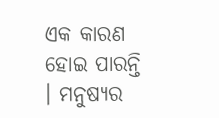ଏକ କାରଣ ହୋଇ ପାରନ୍ତି । ମନୁଷ୍ୟର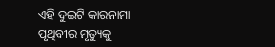ଏହି ଦୁଇଟି କାରନାମା ପୃଥିବୀର ମୃତ୍ୟୁକୁ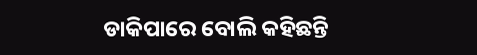ଡାକିପାରେ ବୋଲି କହିଛନ୍ତି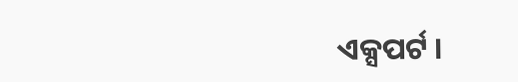ଏକ୍ସପର୍ଟ ।